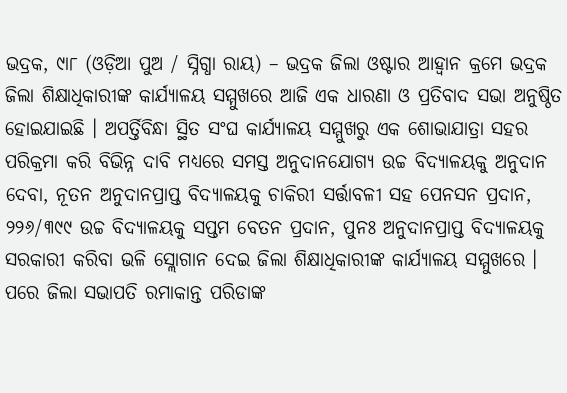ଭଦ୍ରକ, ୯ା୮ (ଓଡ଼ିଆ ପୁଅ / ସ୍ନିଗ୍ଧା ରାୟ) – ଭଦ୍ରକ ଜିଲା ଓଷ୍ଟାର ଆହ୍ୱାନ କ୍ରମେ ଭଦ୍ରକ ଜିଲା ଶିକ୍ଷାଧିକାରୀଙ୍କ କାର୍ଯ୍ୟାଳୟ ସମ୍ମୁଖରେ ଆଜି ଏକ ଧାରଣା ଓ ପ୍ରତିବାଦ ସଭା ଅନୁଷ୍ଠିତ ହୋଇଯାଇଛି । ଅପର୍ତ୍ତିବିନ୍ଧା ସ୍ଥିତ ସଂଘ କାର୍ଯ୍ୟାଳୟ ସମ୍ମୁଖରୁ ଏକ ଶୋଭାଯାତ୍ରା ସହର ପରିକ୍ରମା କରି ବିଭିନ୍ନ ଦାବି ମଧ୍ୟରେ ସମସ୍ତ ଅନୁଦାନଯୋଗ୍ୟ ଉଚ୍ଚ ବିଦ୍ୟାଳୟକୁ ଅନୁଦାନ ଦେବା, ନୂତନ ଅନୁଦାନପ୍ରାପ୍ତ ବିଦ୍ୟାଳୟକୁ ଚାକିରୀ ସର୍ତ୍ତାବଳୀ ସହ ପେନସନ ପ୍ରଦାନ, ୨୨୬/୩୯୯ ଉଚ୍ଚ ବିଦ୍ୟାଳୟକୁ ସପ୍ତମ ବେତନ ପ୍ରଦାନ, ପୁନଃ ଅନୁଦାନପ୍ରାପ୍ତ ବିଦ୍ୟାଳୟକୁ ସରକାରୀ କରିବା ଭଳି ସ୍ଲୋଗାନ ଦେଇ ଜିଲା ଶିକ୍ଷାଧିକାରୀଙ୍କ କାର୍ଯ୍ୟାଳୟ ସମ୍ମୁଖରେ । ପରେ ଜିଲା ସଭାପତି ରମାକାନ୍ତ ପରିଡାଙ୍କ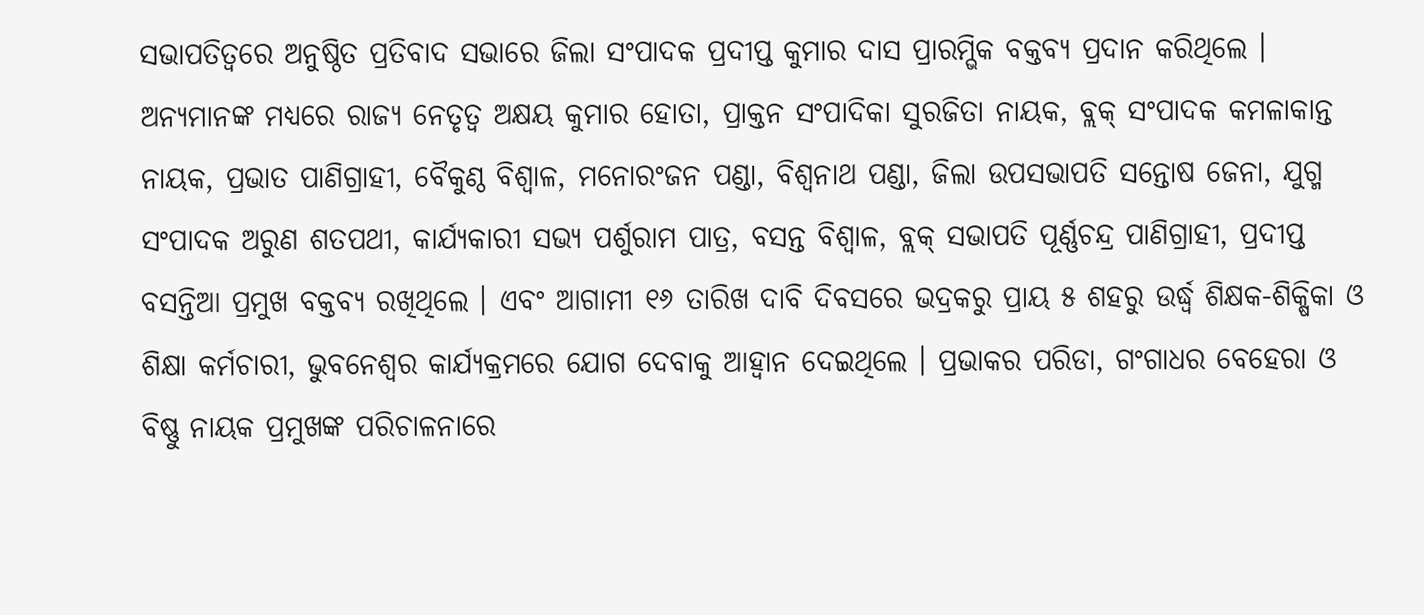ସଭାପତିତ୍ୱରେ ଅନୁଷ୍ଠିତ ପ୍ରତିବାଦ ସଭାରେ ଜିଲା ସଂପାଦକ ପ୍ରଦୀପ୍ତ କୁମାର ଦାସ ପ୍ରାରମ୍ଭିକ ବକ୍ତବ୍ୟ ପ୍ରଦାନ କରିଥିଲେ । ଅନ୍ୟମାନଙ୍କ ମଧ୍ୟରେ ରାଜ୍ୟ ନେତୃତ୍ୱ ଅକ୍ଷୟ କୁମାର ହୋତା, ପ୍ରାକ୍ତନ ସଂପାଦିକା ସୁରଜିତା ନାୟକ, ବ୍ଲକ୍ ସଂପାଦକ କମଳାକାନ୍ତ ନାୟକ, ପ୍ରଭାତ ପାଣିଗ୍ରାହୀ, ବୈକୁଣ୍ଠ ବିଶ୍ୱାଳ, ମନୋରଂଜନ ପଣ୍ଡା, ବିଶ୍ୱନାଥ ପଣ୍ଡା, ଜିଲା ଉପସଭାପତି ସନ୍ତୋଷ ଜେନା, ଯୁଗ୍ମ ସଂପାଦକ ଅରୁଣ ଶତପଥୀ, କାର୍ଯ୍ୟକାରୀ ସଭ୍ୟ ପର୍ଶୁରାମ ପାତ୍ର, ବସନ୍ତ ବିଶ୍ୱାଳ, ବ୍ଲକ୍ ସଭାପତି ପୂର୍ଣ୍ଣଚନ୍ଦ୍ର ପାଣିଗ୍ରାହୀ, ପ୍ରଦୀପ୍ତ ବସନ୍ତିଆ ପ୍ରମୁଖ ବକ୍ତବ୍ୟ ରଖିଥିଲେ । ଏବଂ ଆଗାମୀ ୧୬ ତାରିଖ ଦାବି ଦିବସରେ ଭଦ୍ରକରୁ ପ୍ରାୟ ୫ ଶହରୁ ଉର୍ଦ୍ଧ୍ୱ ଶିକ୍ଷକ-ଶିକ୍ଷିକା ଓ ଶିକ୍ଷା କର୍ମଚାରୀ, ଭୁବନେଶ୍ୱର କାର୍ଯ୍ୟକ୍ରମରେ ଯୋଗ ଦେବାକୁ ଆହ୍ୱାନ ଦେଇଥିଲେ । ପ୍ରଭାକର ପରିଡା, ଗଂଗାଧର ବେହେରା ଓ ବିଷ୍ଣୁ ନାୟକ ପ୍ରମୁଖଙ୍କ ପରିଚାଳନାରେ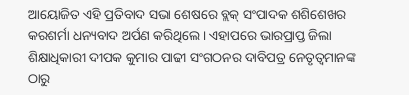ଆୟୋଜିତ ଏହି ପ୍ରତିବାଦ ସଭା ଶେଷରେ ବ୍ଲକ୍ ସଂପାଦକ ଶଶିଶେଖର କରଶର୍ମା ଧନ୍ୟବାଦ ଅର୍ପଣ କରିଥିଲେ । ଏହାପରେ ଭାରପ୍ରାପ୍ତ ଜିଲା ଶିକ୍ଷାଧିକାରୀ ଦୀପକ କୁମାର ପାଢୀ ସଂଗଠନର ଦାବିପତ୍ର ନେତୃତ୍ୱମାନଙ୍କ ଠାରୁ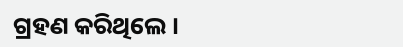ଗ୍ରହଣ କରିଥିଲେ ।